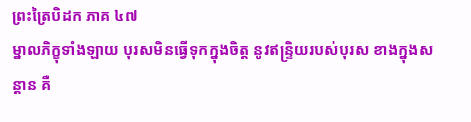ព្រះត្រៃបិដក ភាគ ៤៧
ម្នាលភិក្ខុទាំងឡាយ បុរសមិនធ្វើទុកក្នុងចិត្ត នូវឥន្រ្ទិយរបស់បុរស ខាងក្នុងសន្តាន គឺ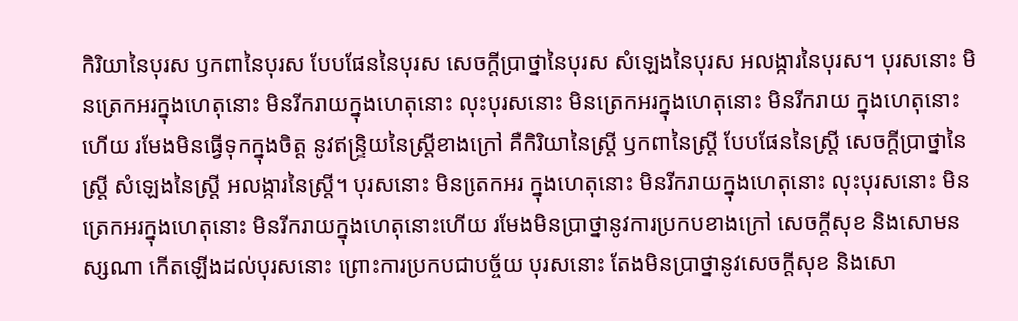កិរិយានៃបុរស ឫកពានៃបុរស បែបផែននៃបុរស សេចក្តីប្រាថ្នានៃបុរស សំឡេងនៃបុរស អលង្ការនៃបុរស។ បុរសនោះ មិនត្រេកអរក្នុងហេតុនោះ មិនរីករាយក្នុងហេតុនោះ លុះបុរសនោះ មិនត្រេកអរក្នុងហេតុនោះ មិនរីករាយ ក្នុងហេតុនោះហើយ រមែងមិនធ្វើទុកក្នុងចិត្ត នូវឥន្រ្ទិយនៃស្រ្តីខាងក្រៅ គឺកិរិយានៃស្រ្តី ឫកពានៃស្រ្តី បែបផែននៃស្រ្តី សេចក្តីប្រាថ្នានៃស្រ្តី សំឡេងនៃស្រ្តី អលង្ការនៃស្រ្តី។ បុរសនោះ មិនតេ្រកអរ ក្នុងហេតុនោះ មិនរីករាយក្នុងហេតុនោះ លុះបុរសនោះ មិនត្រេកអរក្នុងហេតុនោះ មិនរីករាយក្នុងហេតុនោះហើយ រមែងមិនប្រាថ្នានូវការប្រកបខាងក្រៅ សេចក្តីសុខ និងសោមនស្សណា កើតឡើងដល់បុរសនោះ ព្រោះការប្រកបជាបច្ច័យ បុរសនោះ តែងមិនប្រាថ្នានូវសេចក្តីសុខ និងសោ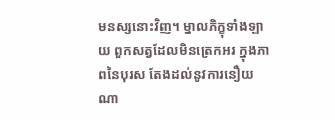មនស្សនោះវិញ។ ម្នាលភិក្ខុទាំងឡាយ ពួកសត្វដែលមិនត្រេកអរ ក្នុងភាពនៃបុរស តែងដល់នូវការនឿយណា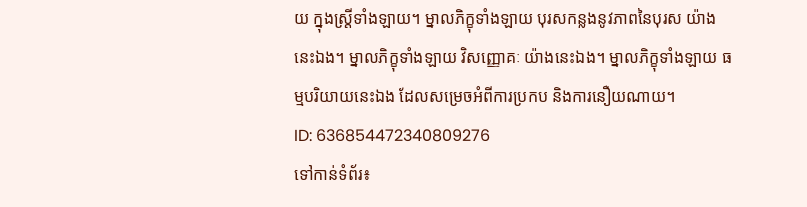យ ក្នុងស្ត្រីទាំងឡាយ។ ម្នាលភិក្ខុទាំងឡាយ បុរសកន្លងនូវភាពនៃបុរស យ៉ាងនេះឯង។ ម្នាលភិក្ខុទាំងឡាយ វិសញ្ញោគៈ យ៉ាងនេះឯង។ ម្នាលភិក្ខុទាំងឡាយ ធម្មបរិយាយនេះឯង ដែលសម្រេចអំពីការប្រកប និងការនឿយណាយ។
ID: 636854472340809276
ទៅកាន់ទំព័រ៖